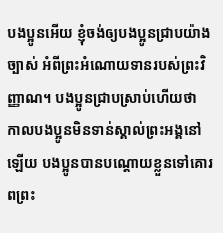បងប្អូនអើយ ខ្ញុំចង់ឲ្យបងប្អូនជ្រាបយ៉ាងច្បាស់ អំពីព្រះអំណោយទានរបស់ព្រះវិញ្ញាណ។ បងប្អូនជ្រាបស្រាប់ហើយថា កាលបងប្អូនមិនទាន់ស្គាល់ព្រះអង្គនៅឡើយ បងប្អូនបានបណ្ដោយខ្លួនទៅគោរពព្រះ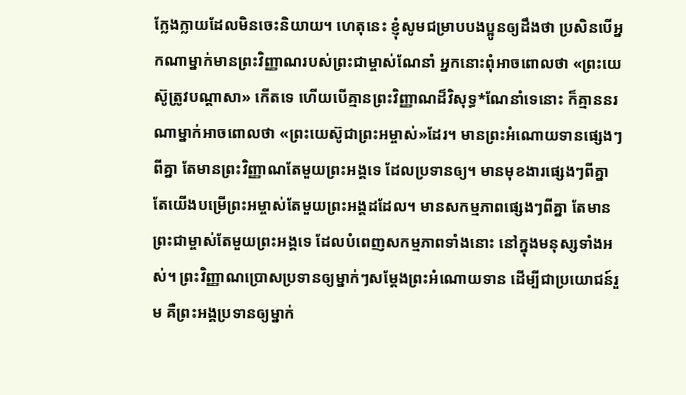ក្លែងក្លាយដែលមិនចេះនិយាយ។ ហេតុនេះ ខ្ញុំសូមជម្រាបបងប្អូនឲ្យដឹងថា ប្រសិនបើអ្នកណាម្នាក់មានព្រះវិញ្ញាណរបស់ព្រះជាម្ចាស់ណែនាំ អ្នកនោះពុំអាចពោលថា «ព្រះយេស៊ូត្រូវបណ្ដាសា» កើតទេ ហើយបើគ្មានព្រះវិញ្ញាណដ៏វិសុទ្ធ*ណែនាំទេនោះ ក៏គ្មាននរណាម្នាក់អាចពោលថា «ព្រះយេស៊ូជាព្រះអម្ចាស់»ដែរ។ មានព្រះអំណោយទានផ្សេងៗពីគ្នា តែមានព្រះវិញ្ញាណតែមួយព្រះអង្គទេ ដែលប្រទានឲ្យ។ មានមុខងារផ្សេងៗពីគ្នា តែយើងបម្រើព្រះអម្ចាស់តែមួយព្រះអង្គដដែល។ មានសកម្មភាពផ្សេងៗពីគ្នា តែមានព្រះជាម្ចាស់តែមួយព្រះអង្គទេ ដែលបំពេញសកម្មភាពទាំងនោះ នៅក្នុងមនុស្សទាំងអស់។ ព្រះវិញ្ញាណប្រោសប្រទានឲ្យម្នាក់ៗសម្តែងព្រះអំណោយទាន ដើម្បីជាប្រយោជន៍រួម គឺព្រះអង្គប្រទានឲ្យម្នាក់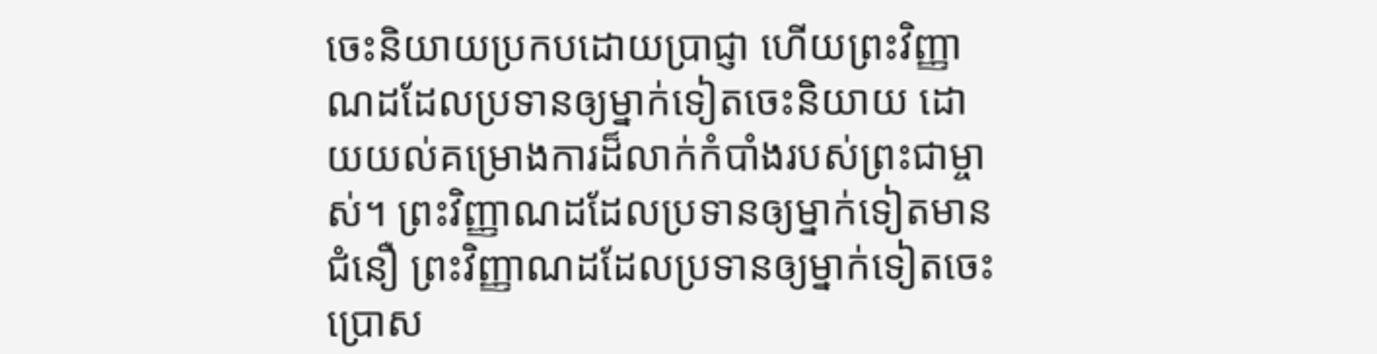ចេះនិយាយប្រកបដោយប្រាជ្ញា ហើយព្រះវិញ្ញាណដដែលប្រទានឲ្យម្នាក់ទៀតចេះនិយាយ ដោយយល់គម្រោងការដ៏លាក់កំបាំងរបស់ព្រះជាម្ចាស់។ ព្រះវិញ្ញាណដដែលប្រទានឲ្យម្នាក់ទៀតមានជំនឿ ព្រះវិញ្ញាណដដែលប្រទានឲ្យម្នាក់ទៀតចេះប្រោស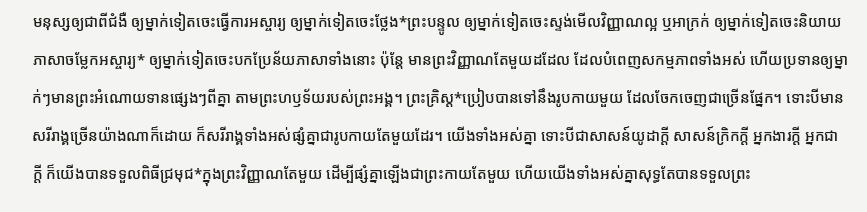មនុស្សឲ្យជាពីជំងឺ ឲ្យម្នាក់ទៀតចេះធ្វើការអស្ចារ្យ ឲ្យម្នាក់ទៀតចេះថ្លែង*ព្រះបន្ទូល ឲ្យម្នាក់ទៀតចេះស្ទង់មើលវិញ្ញាណល្អ ឬអាក្រក់ ឲ្យម្នាក់ទៀតចេះនិយាយភាសាចម្លែកអស្ចារ្យ* ឲ្យម្នាក់ទៀតចេះបកប្រែន័យភាសាទាំងនោះ ប៉ុន្តែ មានព្រះវិញ្ញាណតែមួយដដែល ដែលបំពេញសកម្មភាពទាំងអស់ ហើយប្រទានឲ្យម្នាក់ៗមានព្រះអំណោយទានផ្សេងៗពីគ្នា តាមព្រះហឫទ័យរបស់ព្រះអង្គ។ ព្រះគ្រិស្ត*ប្រៀបបានទៅនឹងរូបកាយមួយ ដែលចែកចេញជាច្រើនផ្នែក។ ទោះបីមានសរីរាង្គច្រើនយ៉ាងណាក៏ដោយ ក៏សរីរាង្គទាំងអស់ផ្សំគ្នាជារូបកាយតែមួយដែរ។ យើងទាំងអស់គ្នា ទោះបីជាសាសន៍យូដាក្ដី សាសន៍ក្រិកក្ដី អ្នកងារក្ដី អ្នកជាក្ដី ក៏យើងបានទទួលពិធីជ្រមុជ*ក្នុងព្រះវិញ្ញាណតែមួយ ដើម្បីផ្សំគ្នាឡើងជាព្រះកាយតែមួយ ហើយយើងទាំងអស់គ្នាសុទ្ធតែបានទទួលព្រះ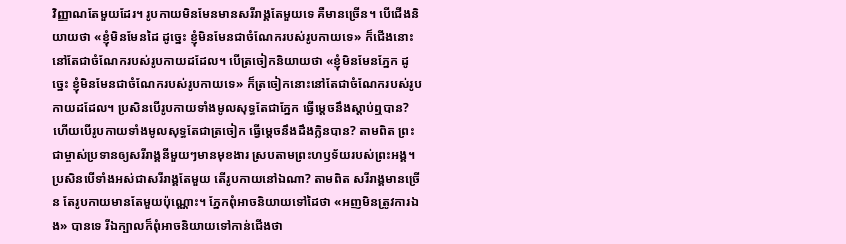វិញ្ញាណតែមួយដែរ។ រូបកាយមិនមែនមានសរីរាង្គតែមួយទេ គឺមានច្រើន។ បើជើងនិយាយថា «ខ្ញុំមិនមែនដៃ ដូច្នេះ ខ្ញុំមិនមែនជាចំណែករបស់រូបកាយទេ» ក៏ជើងនោះនៅតែជាចំណែករបស់រូបកាយដដែល។ បើត្រចៀកនិយាយថា «ខ្ញុំមិនមែនភ្នែក ដូច្នេះ ខ្ញុំមិនមែនជាចំណែករបស់រូបកាយទេ» ក៏ត្រចៀកនោះនៅតែជាចំណែករបស់រូបកាយដដែល។ ប្រសិនបើរូបកាយទាំងមូលសុទ្ធតែជាភ្នែក ធ្វើម្ដេចនឹងស្ដាប់ឮបាន? ហើយបើរូបកាយទាំងមូលសុទ្ធតែជាត្រចៀក ធ្វើម្ដេចនឹងដឹងក្លិនបាន? តាមពិត ព្រះជាម្ចាស់ប្រទានឲ្យសរីរាង្គនីមួយៗមានមុខងារ ស្របតាមព្រះហឫទ័យរបស់ព្រះអង្គ។ ប្រសិនបើទាំងអស់ជាសរីរាង្គតែមួយ តើរូបកាយនៅឯណា? តាមពិត សរីរាង្គមានច្រើន តែរូបកាយមានតែមួយប៉ុណ្ណោះ។ ភ្នែកពុំអាចនិយាយទៅដៃថា «អញមិនត្រូវការឯង» បានទេ រីឯក្បាលក៏ពុំអាចនិយាយទៅកាន់ជើងថា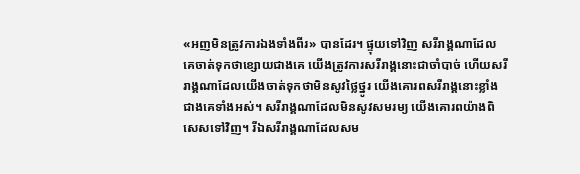«អញមិនត្រូវការឯងទាំងពីរ» បានដែរ។ ផ្ទុយទៅវិញ សរីរាង្គណាដែលគេចាត់ទុកថាខ្សោយជាងគេ យើងត្រូវការសរីរាង្គនោះជាចាំបាច់ ហើយសរីរាង្គណាដែលយើងចាត់ទុកថាមិនសូវថ្លៃថ្នូរ យើងគោរពសរីរាង្គនោះខ្លាំងជាងគេទាំងអស់។ សរីរាង្គណាដែលមិនសូវសមរម្យ យើងគោរពយ៉ាងពិសេសទៅវិញ។ រីឯសរីរាង្គណាដែលសម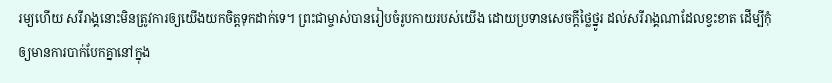រម្យហើយ សរីរាង្គនោះមិនត្រូវការឲ្យយើងយកចិត្តទុកដាក់ទេ។ ព្រះជាម្ចាស់បានរៀបចំរូបកាយរបស់យើង ដោយប្រទានសេចក្ដីថ្លៃថ្នូរ ដល់សរីរាង្គណាដែលខ្វះខាត ដើម្បីកុំឲ្យមានការបាក់បែកគ្នានៅក្នុង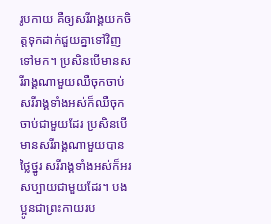រូបកាយ គឺឲ្យសរីរាង្គយកចិត្តទុកដាក់ជួយគ្នាទៅវិញទៅមក។ ប្រសិនបើមានសរីរាង្គណាមួយឈឺចុកចាប់ សរីរាង្គទាំងអស់ក៏ឈឺចុកចាប់ជាមួយដែរ ប្រសិនបើមានសរីរាង្គណាមួយបានថ្លៃថ្នូរ សរីរាង្គទាំងអស់ក៏អរសប្បាយជាមួយដែរ។ បងប្អូនជាព្រះកាយរប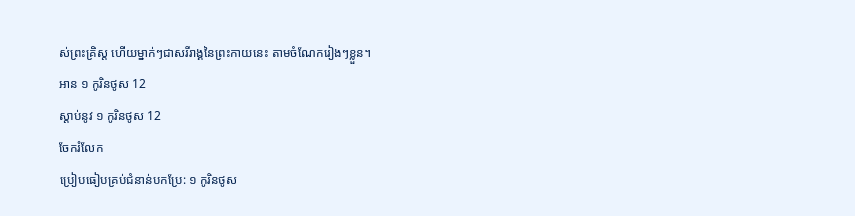ស់ព្រះគ្រិស្ត ហើយម្នាក់ៗជាសរីរាង្គនៃព្រះកាយនេះ តាមចំណែករៀងៗខ្លួន។
អាន ១ កូរិនថូស 12
ស្ដាប់នូវ ១ កូរិនថូស 12
ចែករំលែក
ប្រៀបធៀបគ្រប់ជំនាន់បកប្រែ: ១ កូរិនថូស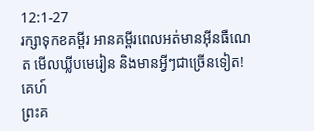12:1-27
រក្សាទុកខគម្ពីរ អានគម្ពីរពេលអត់មានអ៊ីនធឺណេត មើលឃ្លីបមេរៀន និងមានអ្វីៗជាច្រើនទៀត!
គេហ៍
ព្រះគ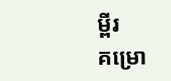ម្ពីរ
គម្រោ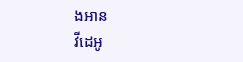ងអាន
វីដេអូ